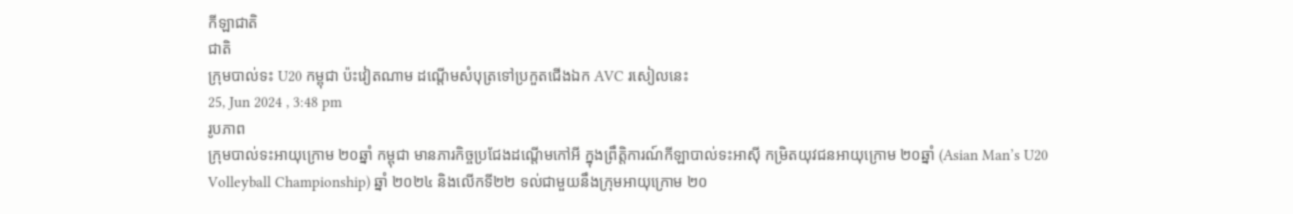កីឡាជាតិ
ជាតិ
ក្រុមបាល់ទះ U20 កម្ពុជា ប៉ះវៀតណាម ដណ្តើមសំបុត្រទៅប្រកួតជើងឯក AVC រសៀលនេះ
25, Jun 2024 , 3:48 pm
រូបភាព
ក្រុមបាល់ទះអាយុក្រោម ២០ឆ្នាំ កម្ពុជា មានភារកិច្ចប្រជែងដណ្តើមកៅអី ក្នុងព្រឹត្តិការណ៍កីឡាបាល់ទះអាស៊ី កម្រិតយុវជនអាយុក្រោម ២០ឆ្នាំ (Asian Man’s U20 Volleyball Championship) ឆ្នាំ ២០២៤ និងលើកទី២២ ទល់ជាមួយនឹងក្រុមអាយុក្រោម ២០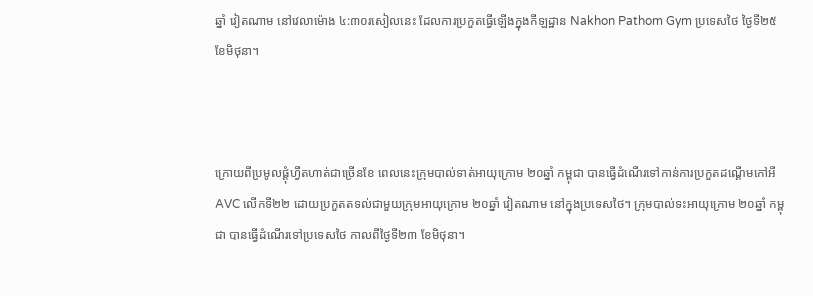ឆ្នាំ វៀតណាម នៅវេលាម៉ោង ៤:៣០រសៀលនេះ ដែលការប្រកួតធ្វើឡើងក្នុងកីឡដ្ឋាន Nakhon Pathom Gym ប្រទេសថៃ ថ្ងៃទី២៥ ខែមិថុនា។



ក្រោយពីប្រមូលផ្តុំហ្វឹតហាត់ជាច្រើនខែ ពេលនេះក្រុមបាល់ទាត់អាយុក្រោម ២០ឆ្នាំ កម្ពុជា បានធ្វើដំណើរទៅកាន់ការប្រកួតដណ្តើមកៅអី AVC លើកទី២២ ដោយប្រកួតតទល់ជាមួយក្រុមអាយុក្រោម ២០ឆ្នាំ វៀតណាម នៅក្នុងប្រទេសថៃ។ ក្រុមបាល់ទះអាយុក្រោម ២០ឆ្នាំ កម្ពុជា បានធ្វើដំណើរទៅប្រទេសថៃ កាលពីថ្ងៃទី២៣ ខែមិថុនា។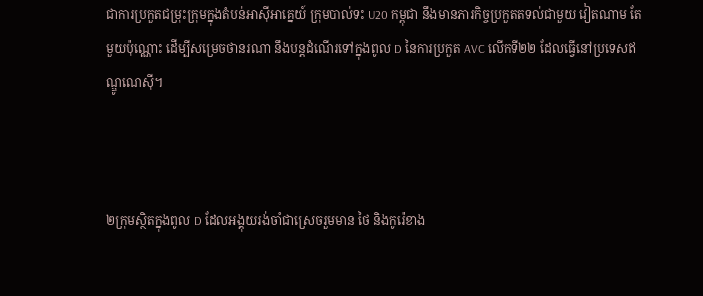ជាការប្រកួតជម្រុះក្រុមក្នុងតំបន់អាស៊ីអាគ្នេយ៍ ក្រុមបាល់ទះ U20 កម្ពុជា នឹងមានភារកិច្ចប្រកួតតទល់ជាមួយ វៀតណាម តែមួយប៉ុណ្ណោះ ដើម្បីសម្រេចថានរណា នឹងបន្តដំណើរទៅក្នុងពូល D នៃការប្រកួត AVC លើកទី២២ ដែលធ្វើនៅប្រទេសឥណ្ឌូណេស៊ី។



២ក្រុមស្ថិតក្នុងពូល D ដែលអង្គុយរង់ចាំជាស្រេចរួមមាន ថៃ និងកូរ៉េខាង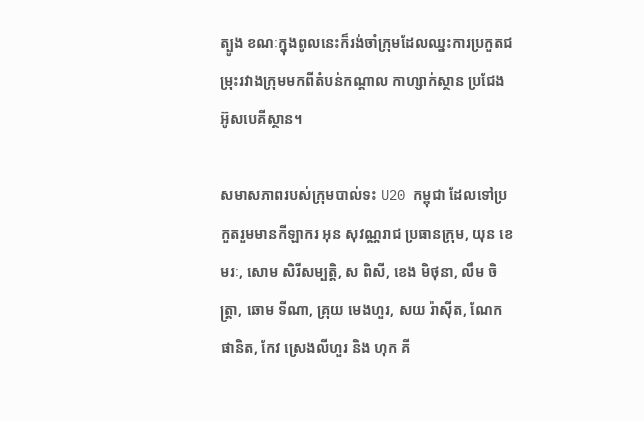ត្បូង ខណៈក្នុងពូលនេះក៏រង់ចាំក្រុមដែលឈ្នះការប្រកួតជម្រុះរវាងក្រុមមកពីតំបន់កណ្តាល កាហ្សាក់ស្ថាន ប្រជែង អ៊ូសបេគីស្ថាន។

សមាសភាពរបស់ក្រុមបាល់ទះ U20 កម្ពុជា ដែលទៅប្រកួតរួមមានកីឡាករ អុន សុវណ្ណរាជ ប្រធានក្រុម, យុន ខេមរៈ, សោម សិរីសម្បត្តិ, ស ពិសី, ខេង មិថុនា, លឹម ចិត្ត្រា, ឆោម ទីណា, គ្រុយ មេងហួរ, សយ រ៉ាស៊ីត, ណែក ផានិត, កែវ ស្រេងលីហួរ និង ហុក គី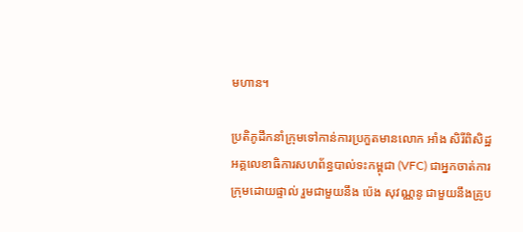មហាន។

ប្រតិភូដឹកនាំក្រុមទៅកាន់ការប្រកួតមានលោក អាំង សិរីពិសិដ្ឋ អគ្គលេខាធិការសហព័ន្ធបាល់ទះកម្ពុជា (VFC) ជាអ្នកចាត់ការក្រុមដោយផ្ទាល់ រួមជាមួយនឹង ប៉េង សុវណ្ណនូ ជាមួយនឹងគ្រូប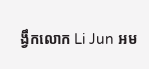ង្វឹកលោក Li Jun អម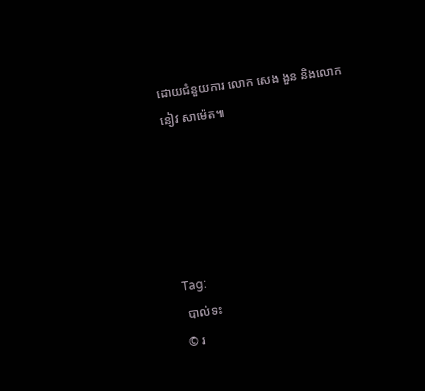ដោយជំនួយការ លោក សេង ងួន និងលោក នៀវ សាម៉េត៕





Tag:
 បាល់ទះ
© រ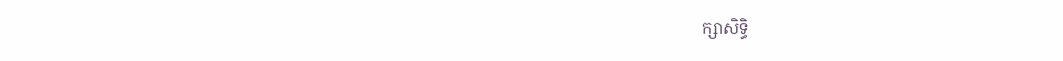ក្សាសិទ្ធិ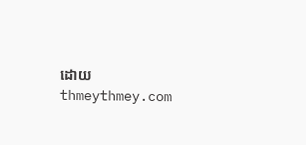ដោយ thmeythmey.com